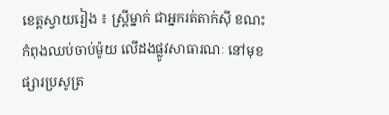ខេត្តស្វាយរៀង ៖ ស្ត្រីម្នាក់ ជាអ្នករត់តាក់ស៊ី ខណះកំពុងឈប់ចាប់ម៉ូយ លើដងផ្លូវសាធារណៈ នៅមុខផ្សារប្រសូត្រ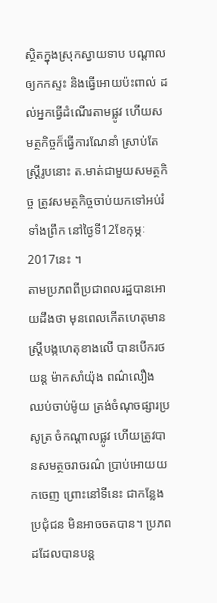ស្ថិតក្នុងស្រុកស្វាយទាប បណ្តាលឲ្យកកស្ទះ និងធ្វើអោយប៉ះពាល់ ដល់អ្នកធ្វើដំណើរតាមផ្លូវ ហើយសមត្ថកិច្ចក៏ធ្វើការណែនាំ ស្រាប់តែស្រ្តីរូបនោះ ត.មាត់ជាមួយសមត្ថកិច្ច ត្រូវសមត្ថកិច្ចចាប់យកទៅអប់រំ ទាំងព្រឹក នៅថ្ងៃទី12ខែកុម្ភៈ2017នេះ ។
តាមប្រភពពីប្រជាពលរដ្ឋបានអោយដឹងថា មុនពេលកើតហេតុមានស្ត្រីបង្កហេតុខាងលើ បានបើករថយន្ត ម៉ាកសាំយ៉ុង ពណ៌លឿង ឈប់ចាប់ម៉ូយ ត្រង់ចំណុចផ្សារប្រសូត្រ ចំកណ្ដាលផ្លូវ ហើយត្រូវបានសមត្ថចរាចរណ៌ ប្រាប់អោយយកចេញ ព្រោះនៅទីនេះ ជាកន្លែងប្រជុំជន មិនអាចចតបាន។ ប្រភពដដែលបានបន្ត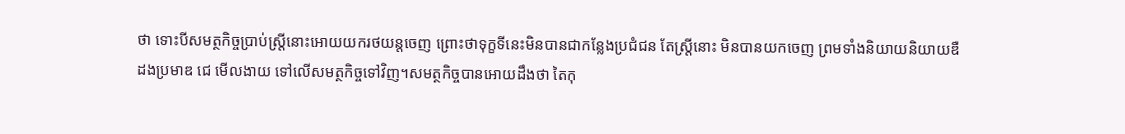ថា ទោះបីសមត្ថកិច្ចប្រាប់ស្ត្រីនោះអោយយករថយន្តចេញ ព្រោះថាទុក្ខទីនេះមិនបានជាកន្លែងប្រជំជន តែស្ត្រីនោះ មិនបានយកចេញ ព្រមទាំងនិយាយនិយាយឌឺដងប្រមាឌ ជេ មើលងាយ ទៅលើសមត្ថកិច្ចទៅវិញ។សមត្ថកិច្ចបានអោយដឹងថា តៃកុ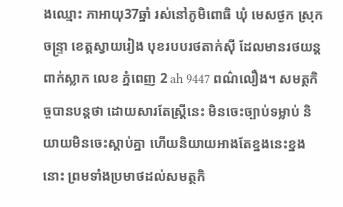ងឈ្មោះ ភាអាយុ37ឆ្នាំ រស់នៅភូមិពោធិ ឃុំ មេសថ្ងក ស្រុកចន្ទ្រា ខេត្តស្វាយរៀង បុខរបបរថតាក់ស៊ី ដែលមានរថយន្ត ពាក់ស្លាក លេខ ភ្នំពេញ 2 ah 9447 ពណ៌លឿង។ សមត្ថកិច្ចបានបន្តថា ដោយសារតែស្ត្រីនេះ មិនចេះច្បាប់ទម្លាប់ និយាយមិនចេះស្តាប់គ្នា ហើយនិយាយអាងតែខ្នងនេះខ្នងនោះ ព្រមទាំងប្រមាថដល់សមត្ថកិ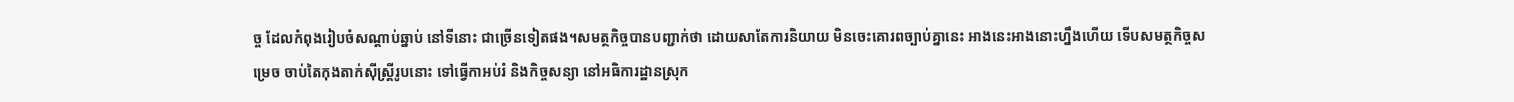ច្ច ដែលកំពុងរៀបចំសណ្ដាប់ឆ្នាប់ នៅទីនោះ ជាច្រើនទៀតផង។សមត្ថកិច្ចបានបញ្ជាក់ថា ដោយសាតែការនិយាយ មិនចេះគោរពច្បាប់គ្នានេះ អាងនេះអាងនោះហ្នឹងហើយ ទើបសមត្ថកិច្ចសម្រេច ចាប់តៃកុងតាក់ស៊ីស្ត្រីរូបនោះ ទៅធ្វើកាអប់រំ និងកិច្ចសន្យា នៅអធិការដ្ឋានស្រុក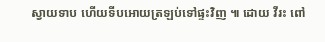ស្វាយទាប ហើយទីបអោយត្រឡប់ទៅផ្ទះវិញ ៕ ដោយ វីរះ ពៅ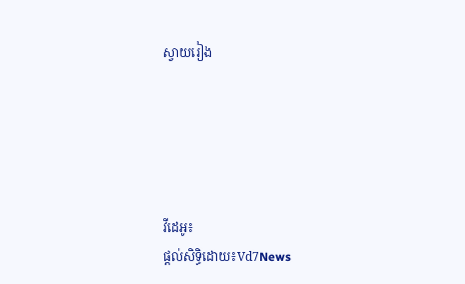ស្វាយរៀង





វីដេអូ៖
ផ្តល់សិទ្ធិដោយ៖Vd7News